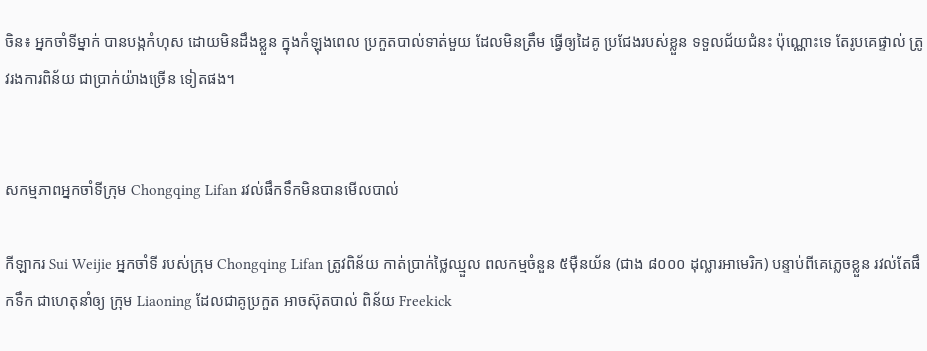ចិន៖ អ្នកចាំទីម្នាក់ បានបង្កកំហុស ដោយមិនដឹងខ្លួន ក្នុងកំឡុងពេល ប្រកួតបាល់ទាត់មួយ ដែលមិនត្រឹម ធ្វើឲ្យដៃគូ ប្រជែងរបស់ខ្លួន ទទួលជ័យជំនះ ប៉ុណ្ណោះទេ តែរូបគេផ្ទាល់ ត្រូវរងការពិន័យ ជាប្រាក់យ៉ាងច្រើន ទៀតផង។


សកម្មភាពអ្នកចាំទីក្រុម Chongqing Lifan រវល់ផឹកទឹកមិនបានមើលបាល់

កីឡាករ Sui Weijie អ្នកចាំទី របស់ក្រុម Chongqing Lifan ត្រូវពិន័យ កាត់ប្រាក់ថ្លៃឈ្មួល ពលកម្មចំនួន ៥ម៉ឺនយ័ន (ជាង ៨០០០ ដុល្លារអាមេរិក) បន្ទាប់ពីគេភ្លេចខ្លួន រវល់តែផឹកទឹក ជាហេតុនាំឲ្យ ក្រុម Liaoning ដែលជាគូប្រកួត អាចស៊ុតបាល់ ពិន័យ Freekick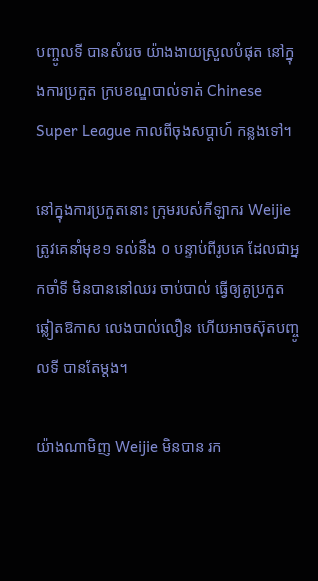បញ្ចូលទី បានសំរេច យ៉ាងងាយស្រួលបំផុត នៅក្នុងការប្រកួត ក្របខណ្ឌបាល់ទាត់ Chinese Super League កាលពីចុងសប្តាហ៍ កន្លងទៅ។

នៅក្នុងការប្រកួតនោះ ក្រុមរបស់កីឡាករ Weijie ត្រូវគេនាំមុខ១ ទល់នឹង ០ បន្ទាប់ពីរូបគេ ដែលជាអ្នកចាំទី មិនបាននៅឈរ ចាប់បាល់ ធ្វើឲ្យគូប្រកួត ឆ្លៀតឱកាស លេងបាល់លឿន ហើយអាចស៊ុតបញ្ចូលទី បានតែម្តង។

យ៉ាងណាមិញ Weijie មិនបាន រក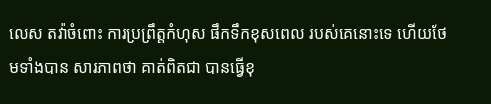លេស តវ៉ាចំពោះ ការប្រព្រឹត្តកំហុស ផឹកទឹកខុសពេល របស់គេនោះទេ ហើយថែមទាំងបាន សារភាពថា គាត់ពិតជា បានធ្វើខុ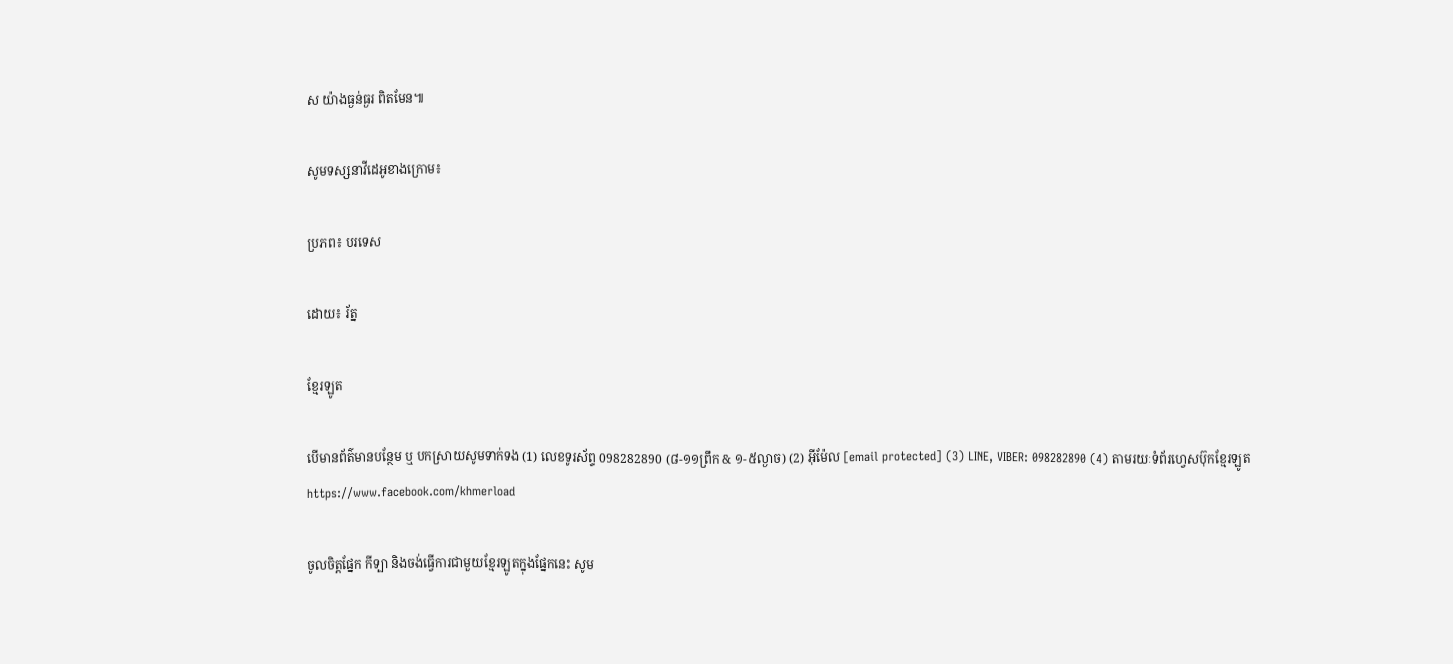ស យ៉ាងធ្ងន់ធ្ងរ ពិតមែន៕

សូមទស្សនាវីដេអូខាងក្រោម៖

ប្រភព៖ បរទេស

ដោយ៖ រ័ត្ន

ខ្មែរឡូត

បើមានព័ត៌មានបន្ថែម ឬ បកស្រាយសូមទាក់ទង (1) លេខទូរស័ព្ទ 098282890 (៨-១១ព្រឹក & ១-៥ល្ងាច) (2) អ៊ីម៉ែល [email protected] (3) LINE, VIBER: 098282890 (4) តាមរយៈទំព័រហ្វេសប៊ុកខ្មែរឡូត https://www.facebook.com/khmerload

ចូលចិត្តផ្នែក កីទ្បា និងចង់ធ្វើការជាមួយខ្មែរឡូតក្នុងផ្នែកនេះ សូម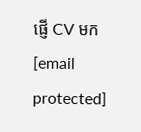ផ្ញើ CV មក [email protected]